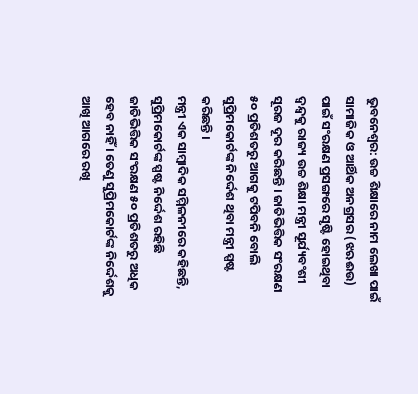ଭୁବନେଶ୍ୱର: ଉଚ୍ଚ ଶିକ୍ଷାରେ ନାମ ଲେଖା ପାଇଁ ସାମାଜିକ ଓ ଆର୍ଥିକ ଅନଗ୍ରସର (ଝଋଈଉ) ପାଇଁ ସଂରକ୍ଷଣ ପ୍ରସଙ୍ଗରେ ସୃଷ୍ଟି ହୋଇଥିବା ଦ୍ୱନ୍ଦ୍ୱକୁ ରାଜ୍ୟ ଉଚ୍ଚ ଶିକ୍ଷା ମନ୍ତ୍ରୀ ସୂର୍ଯ୍ୟବଂଶୀ ସୂରଜ ଦୂର କରିଛନ୍ତି । ଜାତିଭିତ୍ତିକ ସଂରକ୍ଷଣ ୫୦ ପ୍ରତିଶତରୁ ଆଗକୁ ଟପିବନି ବୋଲି ସୁପ୍ରିମକୋର୍ଟଙ୍କ ନିର୍ଦ୍ଦେଶ ଥିବା ମନ୍ତ୍ରୀ ସ୍ପଷ୍ଟ କରିଛନ୍ତି ।
ମନ୍ତ୍ରୀ ଏକ ସାମ୍ବାଦିକ ସମ୍ମିଳନୀରେ କହିଛନ୍ତି, ସୁପ୍ରିମକୋର୍ଟଙ୍କ ସ୍ପଷ୍ଟ ନିର୍ଦ୍ଦେଶ ରହିଛି ଜାତିଭିତ୍ତିକ ସଂରକ୍ଷଣ ୫୦ ପ୍ରତିଶତରୁ ଅଧିକ ହେବ ନାହିଁ । ତେଣୁ ସୁପ୍ରିମକୋର୍ଟଙ୍କ ନିର୍ଦ୍ଦେଶକୁ ଆଖି ଆଗରେ ରଖି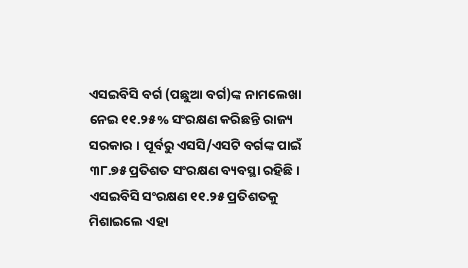ଏସଇବିସି ବର୍ଗ (ପଛୁଆ ବର୍ଗ)ଙ୍କ ନାମଲେଖା ନେଇ ୧୧.୨୫% ସଂରକ୍ଷଣ କରିଛନ୍ତି ରାଜ୍ୟ ସରକାର । ପୂର୍ବରୁ ଏସସି/ଏସଟି ବର୍ଗଙ୍କ ପାଇଁ ୩୮.୭୫ ପ୍ରତିଶତ ସଂରକ୍ଷଣ ବ୍ୟବସ୍ଥା ରହିଛି । ଏସଇବିସି ସଂରକ୍ଷଣ ୧୧.୨୫ ପ୍ରତିଶତକୁ ମିଶାଇଲେ ଏହା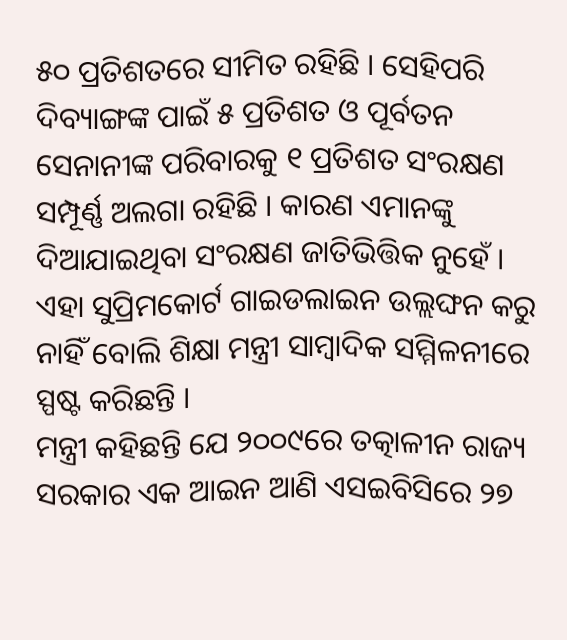୫୦ ପ୍ରତିଶତରେ ସୀମିତ ରହିଛି । ସେହିପରି ଦିବ୍ୟାଙ୍ଗଙ୍କ ପାଇଁ ୫ ପ୍ରତିଶତ ଓ ପୂର୍ବତନ ସେନାନୀଙ୍କ ପରିବାରକୁ ୧ ପ୍ରତିଶତ ସଂରକ୍ଷଣ ସମ୍ପୂର୍ଣ୍ଣ ଅଲଗା ରହିଛି । କାରଣ ଏମାନଙ୍କୁ ଦିଆଯାଇଥିବା ସଂରକ୍ଷଣ ଜାତିଭିତ୍ତିକ ନୁହେଁ । ଏହା ସୁପ୍ରିମକୋର୍ଟ ଗାଇଡଲାଇନ ଉଲ୍ଲଙ୍ଘନ କରୁ ନାହିଁ ବୋଲି ଶିକ୍ଷା ମନ୍ତ୍ରୀ ସାମ୍ବାଦିକ ସମ୍ମିଳନୀରେ ସ୍ପଷ୍ଟ କରିଛନ୍ତି ।
ମନ୍ତ୍ରୀ କହିଛନ୍ତି ଯେ ୨୦୦୯ରେ ତତ୍କାଳୀନ ରାଜ୍ୟ ସରକାର ଏକ ଆଇନ ଆଣି ଏସଇବିସିରେ ୨୭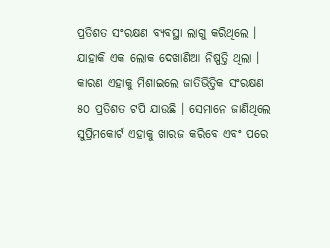ପ୍ରତିଶତ ସଂରକ୍ଷଣ ବ୍ୟବସ୍ଥା ଲାଗୁ କରିଥିଲେ । ଯାହାକି ଏକ ଲୋକ ଦେଖାଣିଆ ନିଷ୍ପତ୍ତି ଥିଲା । କାରଣ ଏହାକୁ ମିଶାଇଲେ ଜାତିଭିତ୍ତିକ ସଂରକ୍ଷଣ ୫୦ ପ୍ରତିଶତ ଟପି ଯାଉଛି । ସେମାନେ ଜାଣିଥିଲେ ସୁପ୍ରିମକୋର୍ଟ ଏହାକୁ ଖାରଜ କରିବେ ଏବଂ ପରେ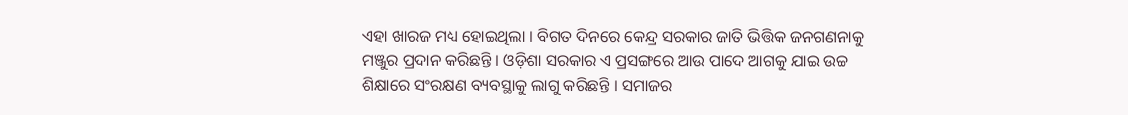ଏହା ଖାରଜ ମଧ୍ୟ ହୋଇଥିଲା । ବିଗତ ଦିନରେ କେନ୍ଦ୍ର ସରକାର ଜାତି ଭିତ୍ତିକ ଜନଗଣନାକୁ ମଞ୍ଜୁର ପ୍ରଦାନ କରିଛନ୍ତି । ଓଡ଼ିଶା ସରକାର ଏ ପ୍ରସଙ୍ଗରେ ଆଉ ପାଦେ ଆଗକୁ ଯାଇ ଉଚ୍ଚ ଶିକ୍ଷାରେ ସଂରକ୍ଷଣ ବ୍ୟବସ୍ଥାକୁ ଲାଗୁ କରିଛନ୍ତି । ସମାଜର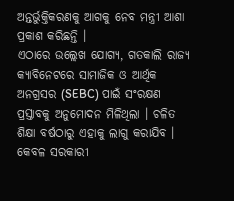ଅନ୍ତର୍ଭୁକ୍ତିକରଣକୁ ଆଗକୁ ନେବ ମନ୍ତ୍ରୀ ଆଶା ପ୍ରକାଶ କରିଛନ୍ତି ।
ଏଠାରେ ଉଲ୍ଲେଖ ଯୋଗ୍ୟ, ଗତକାଲି ରାଜ୍ୟ କ୍ୟାବିନେଟରେ ସାମାଜିକ ଓ ଆର୍ଥିକ ଅନଗ୍ରସର (SEBC) ପାଇଁ ସଂରକ୍ଷଣ ପ୍ରସ୍ତାବକୁ ଅନୁମୋଦନ ମିଳିଥିଲା । ଚଳିତ ଶିକ୍ଷା ବର୍ଷଠାରୁ ଏହାକୁ ଲାଗୁ କରାଯିବ । କେବଳ ସରକାରୀ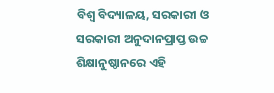ବିଶ୍ୱ ବିଦ୍ୟାଳୟ, ସରକାରୀ ଓ ସରକାରୀ ଅନୁଦାନପ୍ରାପ୍ତ ଉଚ୍ଚ ଶିକ୍ଷାନୁଷ୍ଠାନରେ ଏହି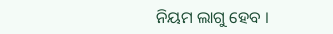ନିୟମ ଲାଗୁ ହେବ ।